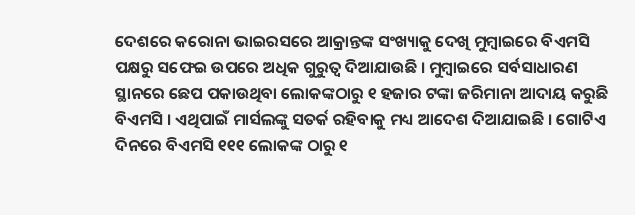ଦେଶରେ କରୋନା ଭାଇରସରେ ଆକ୍ରାନ୍ତଙ୍କ ସଂଖ୍ୟାକୁ ଦେଖି ମୁମ୍ବାଇରେ ବିଏମସି ପକ୍ଷରୁ ସଫେଇ ଉପରେ ଅଧିକ ଗୁରୁତ୍ୱ ଦିଆଯାଉଛି । ମୁମ୍ବାଇରେ ସର୍ବସାଧାରଣ ସ୍ଥାନରେ ଛେପ ପକାଉଥିବା ଲୋକଙ୍କଠାରୁ ୧ ହଜାର ଟଙ୍କା ଜରିମାନା ଆଦାୟ କରୁଛି ବିଏମସି । ଏଥିପାଇଁ ମାର୍ସଲଙ୍କୁ ସତର୍କ ରହିବାକୁ ମଧ୍ୟ ଆଦେଶ ଦିଆଯାଇଛି । ଗୋଟିଏ ଦିନରେ ବିଏମସି ୧୧୧ ଲୋକଙ୍କ ଠାରୁ ୧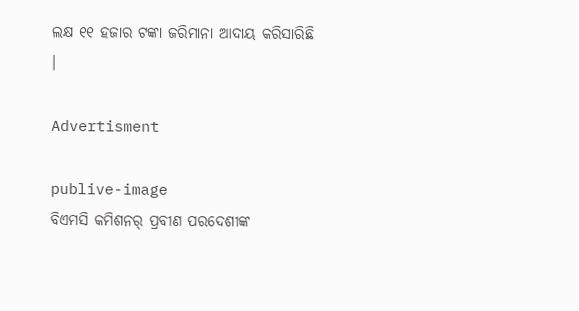ଲକ୍ଷ ୧୧ ହଜାର ଟଙ୍କା ଜରିମାନା ଆଦାୟ କରିସାରିଛି ।

Advertisment

publive-image
ବିଏମସି କମିଶନର୍ ପ୍ରବୀଣ ପରଦେଶୀଙ୍କ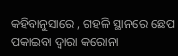କହିବାନୁସାରେ , ଗହଳି ସ୍ଥାନରେ ଛେପ ପକାଇବା ଦ୍ୱାରା କରୋନା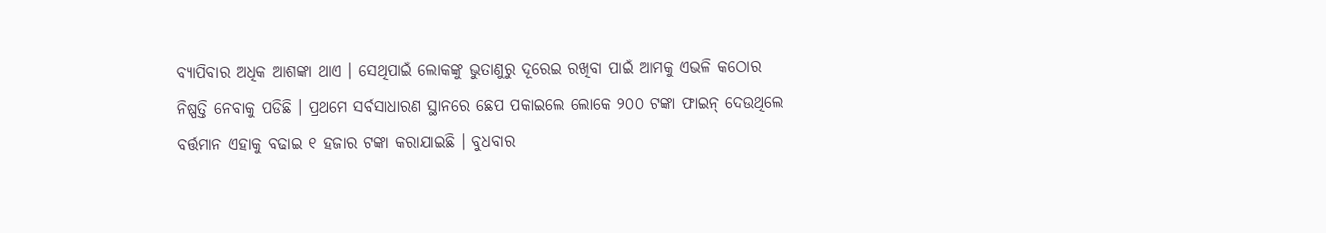ବ୍ୟାପିବାର ଅଧିକ ଆଶଙ୍କା ଥାଏ । ସେଥିପାଇଁ ଲୋକଙ୍କୁ ଭୁତାଣୁରୁ ଦୂରେଇ ରଖିବା ପାଇଁ ଆମକୁ ଏଭଳି କଠୋର ନିଷ୍ପତ୍ତି ନେବାକୁ ପଡିଛି । ପ୍ରଥମେ ସର୍ବସାଧାରଣ ସ୍ଥାନରେ ଛେପ ପକାଇଲେ ଲୋକେ ୨୦୦ ଟଙ୍କା ଫାଇନ୍ ଦେଉଥିଲେ ବର୍ତ୍ତମାନ ଏହାକୁ ବଢାଇ ୧ ହଜାର ଟଙ୍କା କରାଯାଇଛି । ବୁଧବାର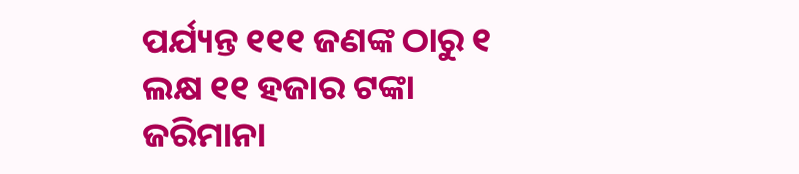ପର୍ଯ୍ୟନ୍ତ ୧୧୧ ଜଣଙ୍କ ଠାରୁ ୧ ଲକ୍ଷ ୧୧ ହଜାର ଟଙ୍କା ଜରିମାନା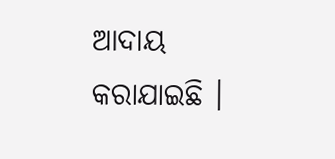ଆଦାୟ କରାଯାଇଛି ।